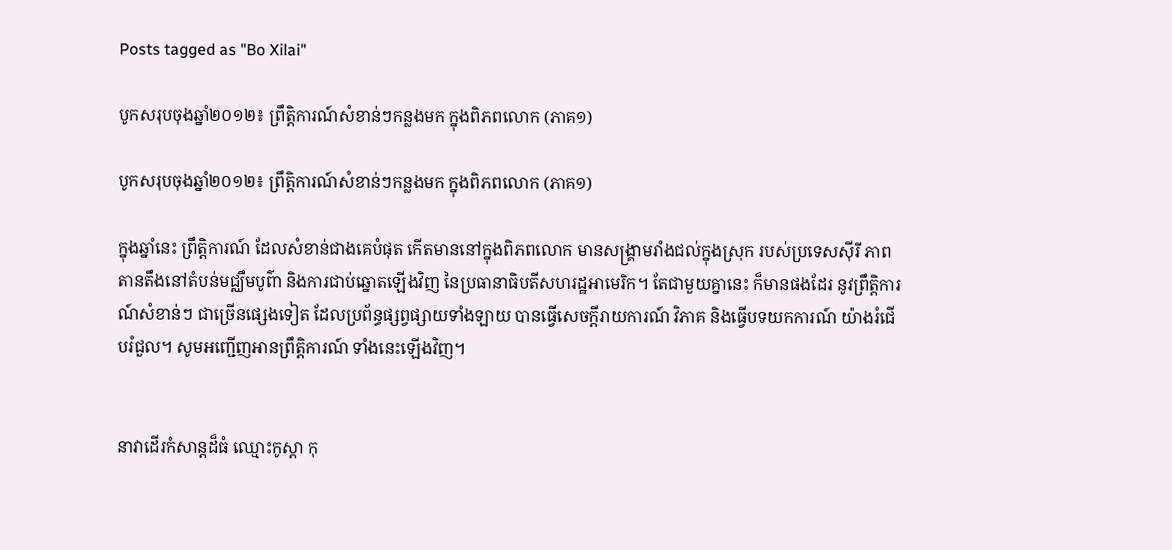Posts tagged as "Bo Xilai"

បូកសរុបចុងឆ្នាំ២០១២៖ ព្រឹត្តិការណ៍សំខាន់ៗកន្លងមក ក្នុងពិភពលោក (ភាគ១)

បូកសរុបចុងឆ្នាំ២០១២៖ ព្រឹត្តិការណ៍សំខាន់ៗកន្លងមក ក្នុងពិភពលោក (ភាគ១)

ក្នុងឆ្នាំនេះ ព្រឹត្តិការណ៍ ដែលសំខាន់ជាងគេបំផុត កើតមាននៅក្នុងពិភពលោក មានសង្គ្រាមរាំងជល់ក្នុងស្រុក របស់ប្រទេសស៊ីរី ភាពតានតឹងនៅតំបន់មជ្ឈឹមបូព៌ា និងការជាប់ឆ្នោតឡើងវិញ នៃប្រធានាធិបតីសហរដ្ឋអាមេរិក។ តែជាមួយគ្នានេះ ក៏មានផងដែរ នូវព្រឹត្តិការណ៍សំខាន់ៗ ជាច្រើនផ្សេងទៀត ដែលប្រព័ន្ធផ្សព្វផ្សាយទាំងឡាយ បានធ្វើសេចក្ដីរាយការណ៍ វិភាគ និងធ្វើបទយកការណ៍ យ៉ាងរំជើបរំជួល។ សូមអញ្ជើញអានព្រឹត្តិការណ៍ ទាំងនេះឡើងវិញ។


នាវាដើរកំសាន្តដ៏ធំ ឈ្មោះកូស្តា កុ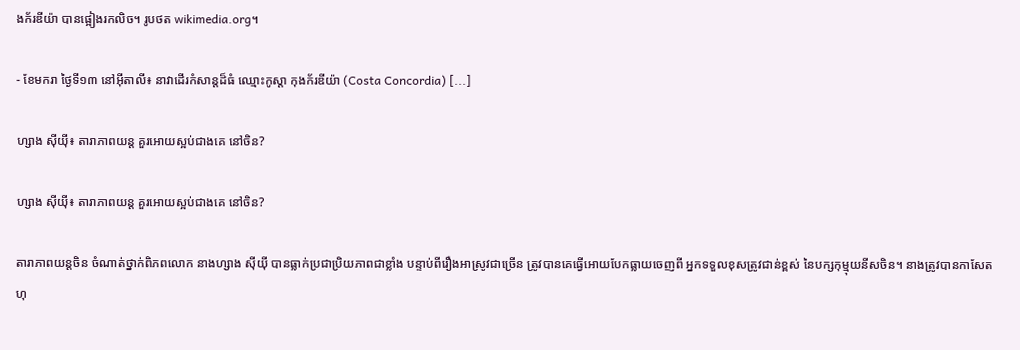ងក័រឌីយ៉ា បានផ្អៀងរកលិច។ រូបថត wikimedia.org។

- ខែមករា ថ្ងៃទី១៣ នៅអ៊ីតាលី៖ នាវាដើរកំសាន្តដ៏ធំ ឈ្មោះកូស្តា កុងក័រឌីយ៉ា (Costa Concordia) [...]

ហ្សាង ស៊ីយ៉ី៖ តារាភាពយន្ដ គួរអោយស្អប់ជាងគេ នៅចិន?

ហ្សាង ស៊ីយ៉ី៖ តារាភាពយន្ដ គួរអោយស្អប់ជាងគេ នៅចិន?

តារាភាពយន្ដចិន ចំណាត់ថ្នាក់ពិភពលោក នាងហ្សាង ស៊ីយ៉ី បានធ្លាក់ប្រជាប្រិយភាពជាខ្លាំង បន្ទាប់ពីរឿងអាស្រូវជាច្រើន ត្រូវបានគេធ្វើអោយបែកធ្លាយចេញពី អ្នកទទួលខុសត្រូវជាន់ខ្ពស់ នៃបក្សកុម្មុយនីសចិន។ នាងត្រូវបានកាសែតហុ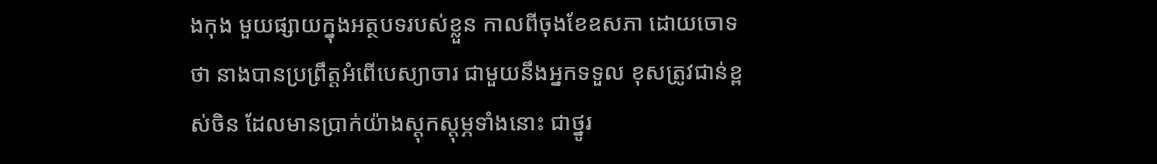ងកុង មួយផ្សាយក្នុងអត្ថបទរបស់ខ្លួន កាលពីចុងខែឧសភា ដោយចោទថា នាងបានប្រព្រឹត្តអំពើបេស្យាចារ ជាមួយនឹងអ្នកទទួល ខុសត្រូវជាន់ខ្ពស់ចិន ដែលមានប្រាក់យ៉ាងស្ដុកស្ដុម្ភទាំងនោះ ជាថ្នូរ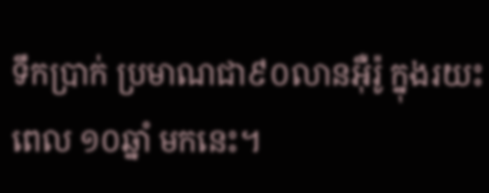ទឹកប្រាក់ ប្រមាណជា៩០លានអ៊ឺរ៉ូ ក្នុងរយះពេល ១០ឆ្នាំ មកនេះ។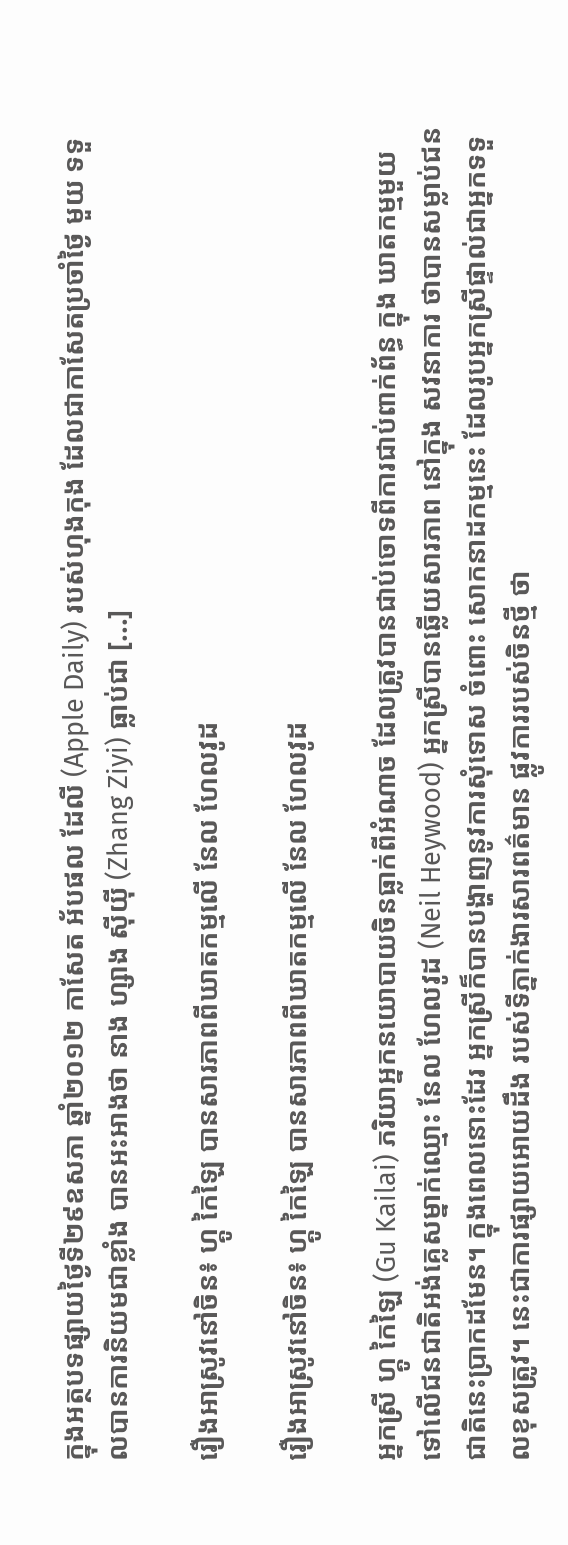ក្នុងអត្ថបទផ្សាយថ្ងៃទី២៩ឧសភា ឆ្នាំ២០១២ កាសែត អ័បផល ដែលី (Apple Daily) របស់ហុងកុង ដែលជាកាសែតប្រចាំថ្ងៃ មួយ ទទួលបានការនិយមជាខ្លាំង បានអះអាងថា នាង ហ្សាង ស៊ីយ៉ី (Zhang Ziyi) ធ្លាប់ជា [...]

រឿងអាស្រូវនៅចិន៖ ហ្គូ កៃឡៃ បានសារភាពពីឃាតកម្មលើ នែល ហែលវូដ

រឿងអាស្រូវនៅចិន៖ ហ្គូ កៃឡៃ បានសារភាពពីឃាតកម្មលើ នែល ហែលវូដ

អ្នកស្រី ហ្គូ កៃឡៃ (Gu Kailai) ភរិយាអ្នកនយោបាយចិនធ្លាក់ពីអំណាច ដែលត្រូវបានជាប់ចោទពីការជាប់ពាក់ព័ន្ធ ក្នុង ឃាតកម្មមួយ ទៅលើជនជាតិអង់គ្លេសម្នាក់ឈ្មោះ នែល ហែលវូដ (Neil Heywood) អ្នកស្រីបានឆ្លើយសារភាព នៅក្នុង សវនាការ ថាបានសម្លាប់ជនជាតិនេះប្រាកដមែន។ ក្នុងពេលនោះដែរ អ្នកស្រីក៏បានបង្ហាញនូវការសុំទោស ចំពោះ សោកនាដកម្មនេះ ដែលរូបអ្នកស្រីផ្ទាល់ជាអ្នកទទួលខុសត្រូវ។ នេះជាការផ្សាយអោយដឹង របស់ទីភ្នាក់ងារសារពត៌មាន ផ្លូវការរបស់ចិនថ្មី ថា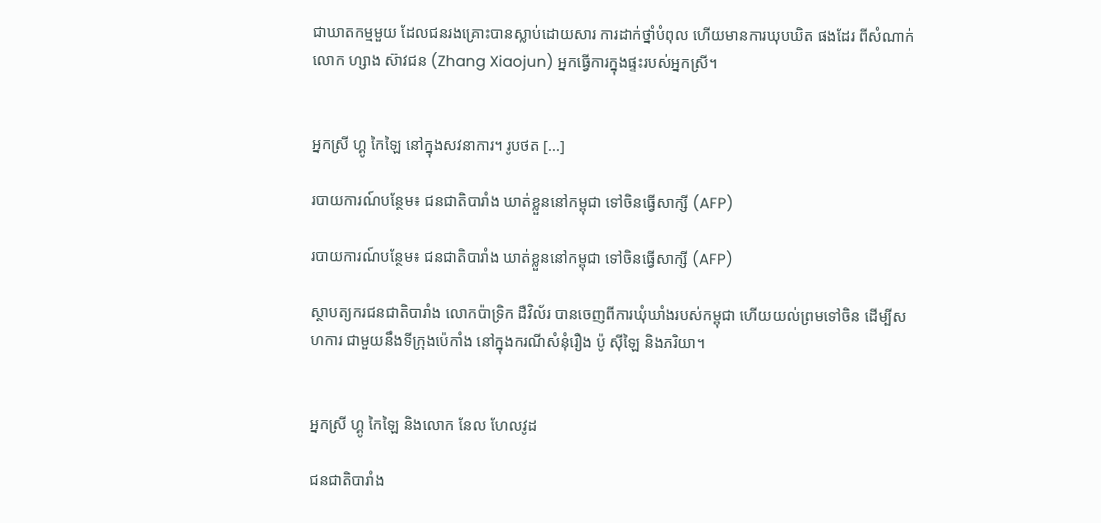ជាឃាតកម្មមួយ ដែលជនរងគ្រោះបានស្លាប់ដោយសារ ការដាក់ថ្នាំបំពុល ហើយមានការឃុបឃិត ផងដែរ ពីសំណាក់លោក ហ្សាង ស៊ាវជន (Zhang Xiaojun) អ្នកធ្វើការក្នុងផ្ទះរបស់អ្នកស្រី។


អ្នកស្រី ហ្គូ កៃឡៃ នៅក្នុងសវនាការ។ រូបថត [...]

របាយការណ៍បន្ថែម៖ ជនជាតិបារាំង ឃាត់ខ្លួននៅកម្ពុជា ទៅចិនធ្វើសាក្សី (AFP)

របាយការណ៍បន្ថែម៖ ជនជាតិបារាំង ឃាត់ខ្លួននៅកម្ពុជា ទៅចិនធ្វើសាក្សី (AFP)

ស្ថាបត្យករជនជាតិបារាំង លោកប៉ាទ្រិក ដឺវិល័រ បានចេញពីការឃុំឃាំងរបស់កម្ពុជា ហើយយល់ព្រមទៅចិន ដើម្បីសហការ ជាមួយនឹងទីក្រុងប៉េកាំង នៅក្នុងករណីសំនុំរឿង ប៉ូ ស៊ីឡៃ និងភរិយា។


អ្នកស្រី ហ្គូ កៃឡៃ និងលោក នែល ហែលវូដ

ជនជាតិបារាំង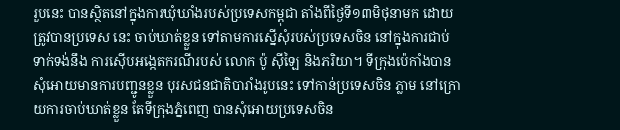រួបនេះ បានស្ថិតនៅក្នុងការឃុំឃាំងរបស់ប្រទេសកម្ពុជា តាំងពីថ្ងៃទី១៣មិថុនាមក ដោយត្រូវបានប្រទេស នេះ ចាប់ឃាត់ខ្លួន ទៅតាមការស្នើសុំរបស់ប្រទេសចិន នៅក្នុងការជាប់ទាក់ទង់នឹង ការស៊ើបអង្កេតករណីរបស់ លោក ប៉ូ ស៊ីឡៃ និងភរិយា។ ទីក្រុងប៉េកាំងបានសុំអោយមានការបញ្ជូនខ្លួន បុរសជនជាតិបារាំងរូបនេះ ទៅកាន់ប្រទេសចិន ភ្លាម នៅក្រោយការចាប់ឃាត់ខ្លួន តែទីក្រុងភ្នំពេញ បានសុំអោយប្រទេសចិន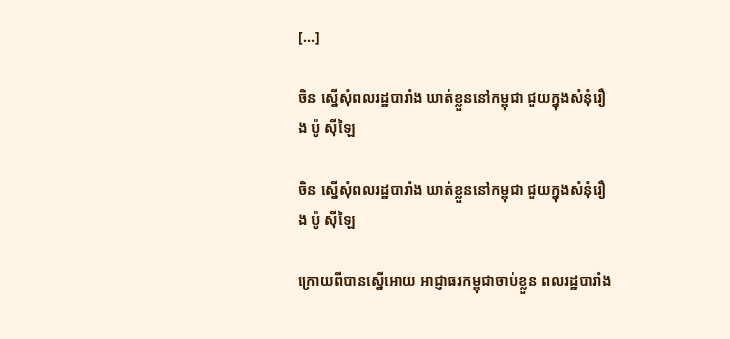[...]

ចិន ស្នើសុំពលរដ្ឋបារាំង ឃាត់ខ្លួននៅកម្ពុជា ជួយក្នុងសំនុំរឿង ប៉ូ ស៊ីឡៃ

ចិន ស្នើសុំពលរដ្ឋបារាំង ឃាត់ខ្លួននៅកម្ពុជា ជួយក្នុងសំនុំរឿង ប៉ូ ស៊ីឡៃ

ក្រោយពីបានស្នើអោយ អាជ្ញាធរកម្ពុជាចាប់ខ្លួន ពលរដ្ឋបារាំង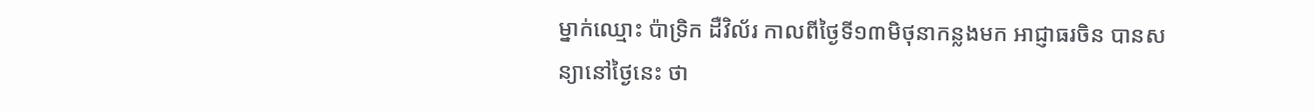ម្នាក់ឈ្មោះ ប៉ាទ្រិក ដឺវិល័រ កាលពីថ្ងៃទី១៣មិថុនាកន្លងមក អាជ្ញាធរចិន បានសន្យានៅថ្ងៃនេះ ថា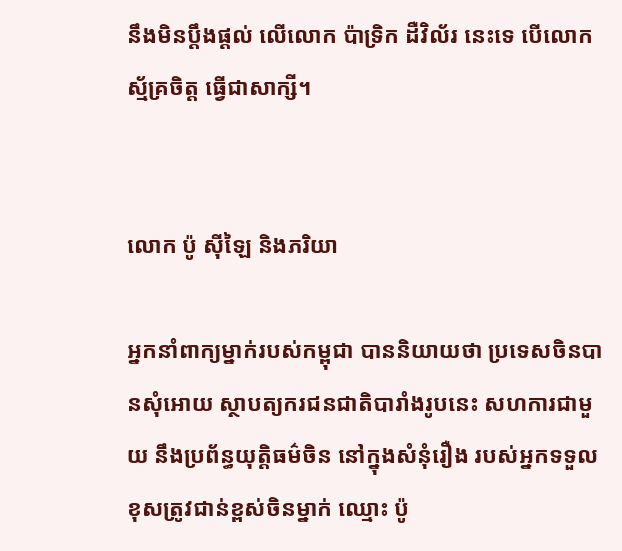នឹងមិនប្ដឹងផ្ដល់ លើលោក ប៉ាទ្រិក ដឺវិល័រ នេះទេ បើលោកស្ម័គ្រចិត្ត ធ្វើជាសាក្សី។


លោក ប៉ូ ស៊ីឡៃ និងភរិយា

អ្នកនាំពាក្យម្នាក់របស់កម្ពុជា បាននិយាយថា ប្រទេសចិនបានសុំអោយ ស្ថាបត្យករជនជាតិបារាំងរូបនេះ សហការជាមួយ នឹងប្រព័ន្ធយុត្តិធម៌ចិន នៅក្នុងសំនុំរឿង របស់អ្នកទទួលខុសត្រូវជាន់ខ្ពស់ចិនម្នាក់ ឈ្មោះ ប៉ូ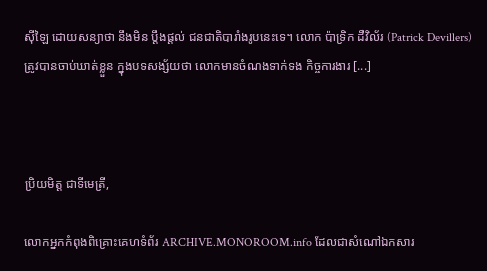ស៊ីឡៃ ដោយសន្យាថា នឹងមិន ប្ដឹងផ្ដល់ ជនជាតិបារាំងរូបនេះទេ។ លោក ប៉ាទ្រិក ដឺវិល័រ (Patrick Devillers) ត្រូវបានចាប់ឃាត់ខ្លួន ក្នុងបទសង្ស័យថា លោកមានចំណងទាក់ទង កិច្ចការងារ [...]



ប្រិយមិត្ត ជាទីមេត្រី,

លោកអ្នកកំពុងពិគ្រោះគេហទំព័រ ARCHIVE.MONOROOM.info ដែលជាសំណៅឯកសារ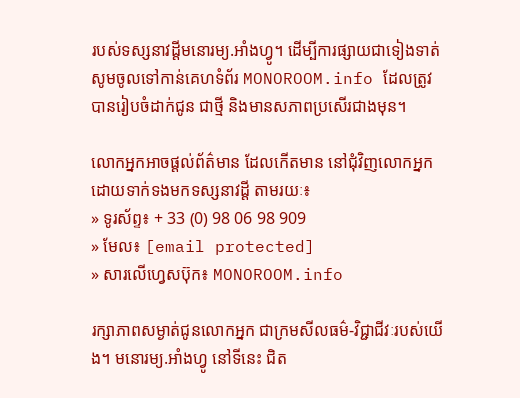របស់ទស្សនាវដ្ដីមនោរម្យ.អាំងហ្វូ។ ដើម្បីការផ្សាយជាទៀងទាត់ សូមចូលទៅកាន់គេហទំព័រ MONOROOM.info ដែលត្រូវបានរៀបចំដាក់ជូន ជាថ្មី និងមានសភាពប្រសើរជាងមុន។

លោកអ្នកអាចផ្ដល់ព័ត៌មាន ដែលកើតមាន នៅជុំវិញលោកអ្នក ដោយទាក់ទងមកទស្សនាវដ្ដី តាមរយៈ៖
» ទូរស័ព្ទ៖ + 33 (0) 98 06 98 909
» មែល៖ [email protected]
» សារលើហ្វេសប៊ុក៖ MONOROOM.info

រក្សាភាពសម្ងាត់ជូនលោកអ្នក ជាក្រមសីលធម៌-វិជ្ជាជីវៈរបស់យើង។ មនោរម្យ.អាំងហ្វូ នៅទីនេះ ជិត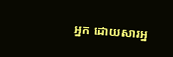អ្នក ដោយសារអ្ន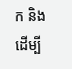ក និងដើម្បី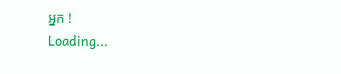អ្នក !
Loading...